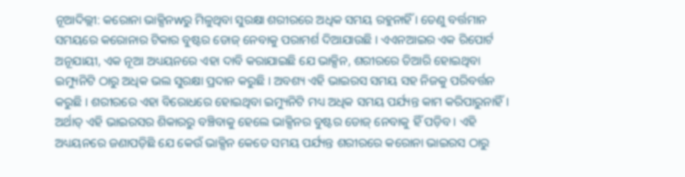ନୂଆଦିଲ୍ଲୀ: କରୋନା ଭାକ୍ସିନwରୁ ମିଳୁଥିବା ସୁରକ୍ଷା ଶରୀରରେ ଅଧିକ ସମୟ ରହୁନାହିଁ । ତେଣୁ ବର୍ତ୍ତମାନ ସମୟରେ କରୋନାର ଟିକାର ବୁଷ୍ଟର ଡୋଜ୍ ନେବାକୁ ପରାମର୍ଶ ଦିଆଯାଉଛି । ଏଏନଆଇର ଏକ ରିପୋର୍ଟ ଅନୂଯାୟୀ, ଏକ ନୂଆ ଅଧ୍ୟୟନରେ ଏହା ଦାବି କରାଯାଇଛି ଯେ ଭାକ୍ସିନ, ଶରୀରରେ ତିଆରି ହୋଇଥିବା ଇମ୍ୟୁନିଟି ଠାରୁ ଅଧିକ ଭଲ ସୁରକ୍ଷା ପ୍ରଦାନ କରୁଛି । ଅବଶ୍ୟ ଏହି ଭାଇରସ ସମୟ ସହ ନିଜକୁ ପରିବର୍ତ୍ତନ କରୁଛି । ଶରୀରରେ ଏହା ବିରୋଧରେ ହୋଇଥିବା ଇମ୍ୟୁନିଟି ମଧ୍ୟ ଅଧିକ ସମୟ ପର୍ଯ୍ୟନ୍ତ କାମ କରିପାରୁନାହିଁ । ଅର୍ଥାତ୍ ଏହି ଭାଇରସର ଶିକାରରୁ ବଞ୍ଚିବାକୁ ହେଲେ ଭାକ୍ସିନର ବୁଷ୍ଟର ଡୋଜ୍ ନେବାକୁ ହିଁ ପଡ଼ିବ । ଏହି ଅଧ୍ୟୟନରେ ଜଣାପଡ଼ିଛି ଯେ କେଉଁ ଭାକ୍ସିନ କେତେ ସମୟ ପର୍ଯ୍ୟନ୍ତ ଶରୀରରେ କରୋନା ଭାଇରସ ଠାରୁ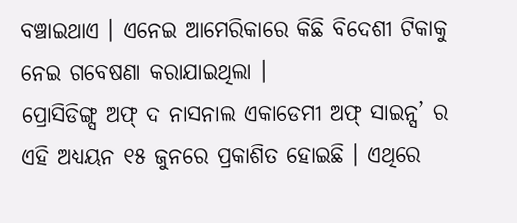ବଞ୍ଚାଇଥାଏ । ଏନେଇ ଆମେରିକାରେ କିଛି ବିଦେଶୀ ଟିକାକୁ ନେଇ ଗବେଷଣା କରାଯାଇଥିଲା ।
ପ୍ରୋସିଡିଙ୍ଗ୍ସ ଅଫ୍ ଦ ନାସନାଲ ଏକାଡେମୀ ଅଫ୍ ସାଇନ୍ସ’ ର ଏହି ଅଧ୍ୟୟନ ୧୫ ଜୁନରେ ପ୍ରକାଶିତ ହୋଇଛି । ଏଥିରେ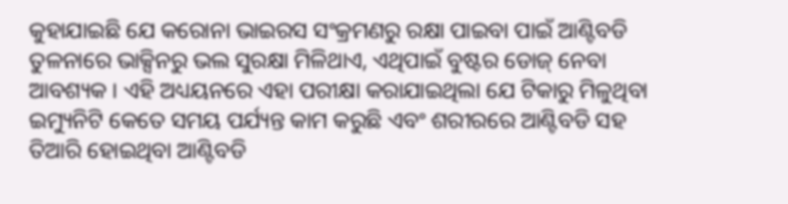କୁହାଯାଇଛି ଯେ କରୋନା ଭାଇରସ ସଂକ୍ରମଣରୁ ରକ୍ଷା ପାଇବା ପାଇଁ ଆଣ୍ଟିବଡି ତୁଳନାରେ ଭାକ୍ସିନରୁ ଭଲ ସୁରକ୍ଷା ମିଳିଥାଏ, ଏଥିପାଇଁ ବୁଷ୍ଟର ଡୋଜ୍ ନେବା ଆବଶ୍ୟକ । ଏହି ଅଧ୍ୟୟନରେ ଏହା ପରୀକ୍ଷା କରାଯାଇଥିଲା ଯେ ଟିକାରୁ ମିଳୁଥିବା ଇମ୍ୟୁନିଟି କେତେ ସମୟ ପର୍ଯ୍ୟନ୍ତ କାମ କରୁଛି ଏବଂ ଶରୀରରେ ଆଣ୍ଟିବଡି ସହ ତିଆରି ହୋଇଥିବା ଆଣ୍ଟିବଡି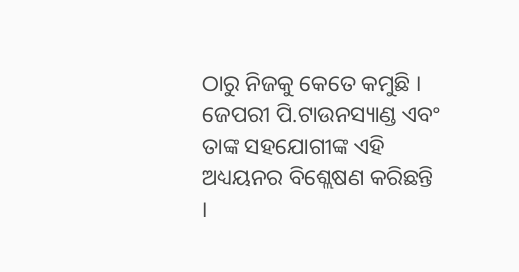ଠାରୁ ନିଜକୁ କେତେ କମୁଛି ।
ଜେପରୀ ପି.ଟାଉନସ୍ୟାଣ୍ଡ ଏବଂ ତାଙ୍କ ସହଯୋଗୀଙ୍କ ଏହି ଅଧ୍ୟୟନର ବିଶ୍ଲେଷଣ କରିଛନ୍ତି ।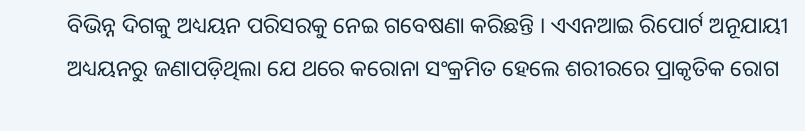ବିଭିନ୍ନ ଦିଗକୁ ଅଧ୍ୟୟନ ପରିସରକୁ ନେଇ ଗବେଷଣା କରିଛନ୍ତି । ଏଏନଆଇ ରିପୋର୍ଟ ଅନୂଯାୟୀ ଅଧ୍ୟୟନରୁ ଜଣାପଡ଼ିଥିଲା ଯେ ଥରେ କରୋନା ସଂକ୍ରମିତ ହେଲେ ଶରୀରରେ ପ୍ରାକୃତିକ ରୋଗ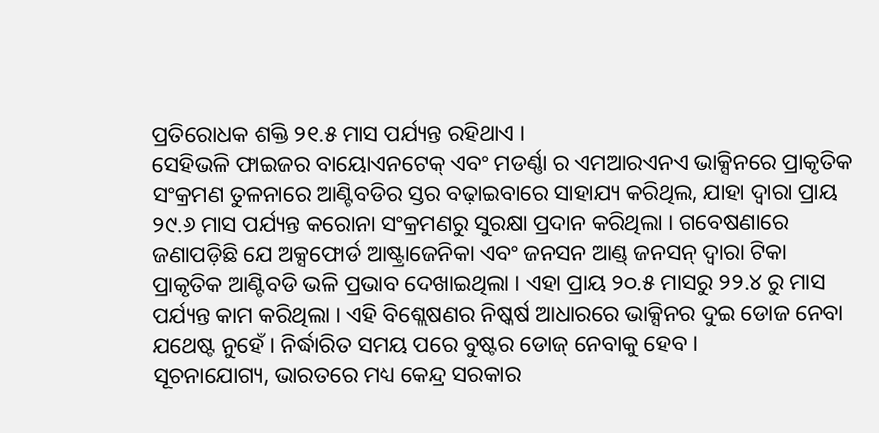ପ୍ରତିରୋଧକ ଶକ୍ତି ୨୧.୫ ମାସ ପର୍ଯ୍ୟନ୍ତ ରହିଥାଏ ।
ସେହିଭଳି ଫାଇଜର ବାୟୋଏନଟେକ୍ ଏବଂ ମଡର୍ଣ୍ଣା ର ଏମଆରଏନଏ ଭାକ୍ସିନରେ ପ୍ରାକୃତିକ ସଂକ୍ରମଣ ତୁଳନାରେ ଆଣ୍ଟିବଡିର ସ୍ତର ବଢ଼ାଇବାରେ ସାହାଯ୍ୟ କରିଥିଲ, ଯାହା ଦ୍ୱାରା ପ୍ରାୟ ୨୯.୬ ମାସ ପର୍ଯ୍ୟନ୍ତ କରୋନା ସଂକ୍ରମଣରୁ ସୁରକ୍ଷା ପ୍ରଦାନ କରିଥିଲା । ଗବେଷଣାରେ ଜଣାପଡ଼ିଛି ଯେ ଅକ୍ସଫୋର୍ଡ ଆଷ୍ଟ୍ରାଜେନିକା ଏବଂ ଜନସନ ଆଣ୍ଡ୍ ଜନସନ୍ ଦ୍ୱାରା ଟିକା ପ୍ରାକୃତିକ ଆଣ୍ଟିବଡି ଭଳି ପ୍ରଭାବ ଦେଖାଇଥିଲା । ଏହା ପ୍ରାୟ ୨୦.୫ ମାସରୁ ୨୨.୪ ରୁ ମାସ ପର୍ଯ୍ୟନ୍ତ କାମ କରିଥିଲା । ଏହି ବିଶ୍ଲେଷଣର ନିଷ୍କର୍ଷ ଆଧାରରେ ଭାକ୍ସିନର ଦୁଇ ଡୋଜ ନେବା ଯଥେଷ୍ଟ ନୁହେଁ । ନିର୍ଦ୍ଧାରିତ ସମୟ ପରେ ବୁଷ୍ଟର ଡୋଜ୍ ନେବାକୁ ହେବ ।
ସୂଚନାଯୋଗ୍ୟ, ଭାରତରେ ମଧ୍ୟ କେନ୍ଦ୍ର ସରକାର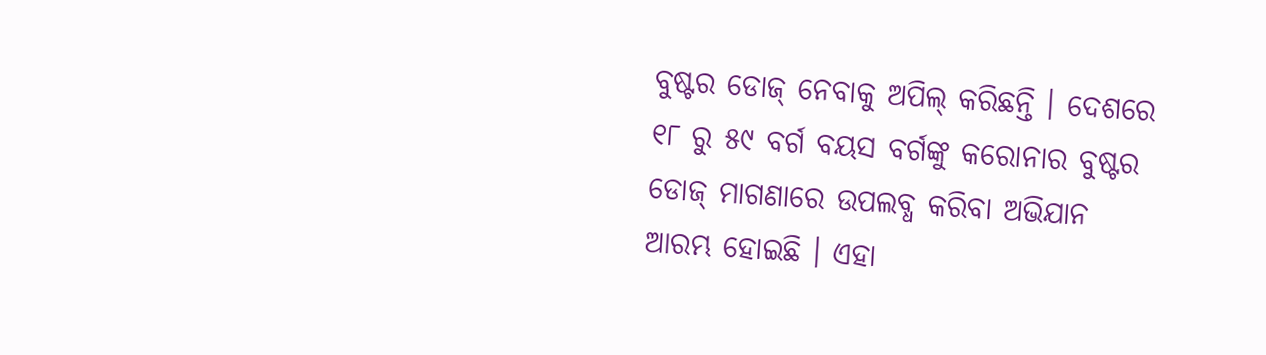ବୁଷ୍ଟର ଡୋଜ୍ ନେବାକୁ ଅପିଲ୍ କରିଛନ୍ତି । ଦେଶରେ ୧୮ ରୁ ୫୯ ବର୍ଗ ବୟସ ବର୍ଗଙ୍କୁ କରୋନାର ବୁଷ୍ଟର ଡୋଜ୍ ମାଗଣାରେ ଉପଲବ୍ଧ କରିବା ଅଭିଯାନ ଆରମ୍ଭ ହୋଇଛି । ଏହା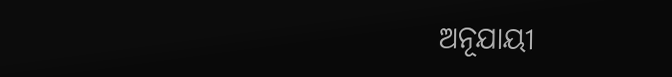ଅନୂଯାୟୀ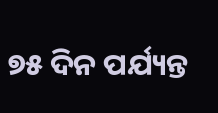୭୫ ଦିନ ପର୍ଯ୍ୟନ୍ତ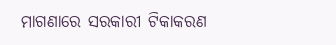ମାଗଣାରେ ସରକାରୀ ଟିକାକରଣ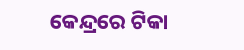କେନ୍ଦ୍ରରେ ଟିକା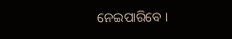ନେଇପାରିବେ ।